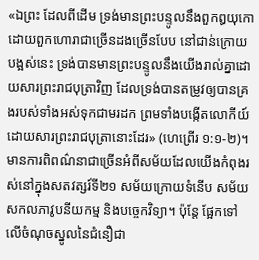«ឯព្រះ ដែលពីដើម ទ្រង់មានព្រះបន្ទូលនឹងពួកឰយុកោដោយពួកហោរាជាច្រើនដងច្រើនបែប នៅជាន់ក្រោយបង្អស់នេះ ទ្រង់បានមានព្រះបន្ទូលនឹងយើងរាល់គ្នាដោយសារព្រះរាជបុត្រាវិញ ដែលទ្រង់បានតម្រូវឲ្យបានគ្រងរបស់ទាំងអស់ទុកជាមរដក ព្រមទាំងបង្កើតលោកីយ៍ដោយសារព្រះរាជបុត្រានោះដែរ» (ហេព្រើរ ១:១-២)។
មានការពិពណ៌នាជាច្រើនអំពីសម័យដែលយើងកំពុងរស់នៅក្នុងសតវត្សរ៍ទី២១ សម័យក្រោយទំនើប សម័យសកលភាវូបនីយកម្ម និងបច្ចេកវិទ្យា។ ប៉ុន្តែ ផ្អែកទៅលើចំណុចស្នូលនៃជំនឿជា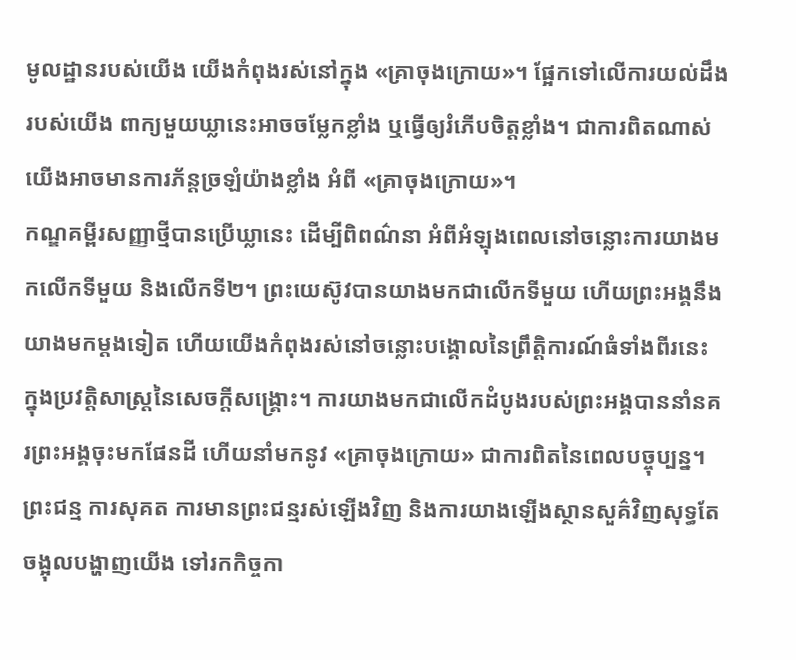មូលដ្ឋានរបស់យើង យើងកំពុងរស់នៅក្នុង «គ្រាចុងក្រោយ»។ ផ្អែកទៅលើការយល់ដឹងរបស់យើង ពាក្យមួយឃ្លានេះអាចចម្លែកខ្លាំង ឬធ្វើឲ្យរំភើបចិត្តខ្លាំង។ ជាការពិតណាស់ យើងអាចមានការភ័ន្តច្រឡំយ៉ាងខ្លាំង អំពី «គ្រាចុងក្រោយ»។
កណ្ឌគម្ពីរសញ្ញាថ្មីបានប្រើឃ្លានេះ ដើម្បីពិពណ៌នា អំពីអំឡុងពេលនៅចន្លោះការយាងមកលើកទីមួយ និងលើកទី២។ ព្រះយេស៊ូវបានយាងមកជាលើកទីមួយ ហើយព្រះអង្គនឹងយាងមកម្តងទៀត ហើយយើងកំពុងរស់នៅចន្លោះបង្គោលនៃព្រឹត្តិការណ៍ធំទាំងពីរនេះ ក្នុងប្រវត្តិសាស្ត្រនៃសេចក្តីសង្គ្រោះ។ ការយាងមកជាលើកដំបូងរបស់ព្រះអង្គបាននាំនគរព្រះអង្គចុះមកផែនដី ហើយនាំមកនូវ «គ្រាចុងក្រោយ» ជាការពិតនៃពេលបច្ចុប្បន្ន។ ព្រះជន្ម ការសុគត ការមានព្រះជន្មរស់ឡើងវិញ និងការយាងឡើងស្ថានសួគ៌វិញសុទ្ធតែចង្អុលបង្ហាញយើង ទៅរកកិច្ចកា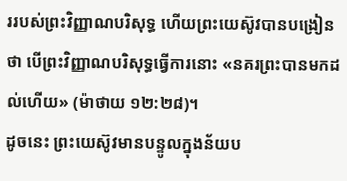ររបស់ព្រះវិញ្ញាណបរិសុទ្ធ ហើយព្រះយេស៊ូវបានបង្រៀនថា បើព្រះវិញ្ញាណបរិសុទ្ធធ្វើការនោះ «នគរព្រះបានមកដល់ហើយ» (ម៉ាថាយ ១២:២៨)។
ដូចនេះ ព្រះយេស៊ូវមានបន្ទូលក្នុងន័យប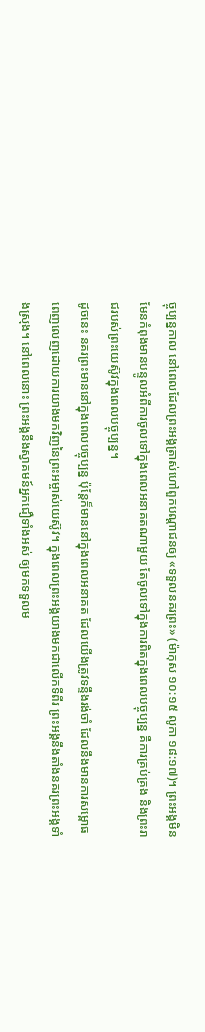ច្ចុប្បន្នកាល នៅពេលដែលព្រះអង្គត្រាស់ហៅពួកបណ្តាជនឲ្យ «ទទួលនគរព្រះ» (ម៉ាកុស ១០:១៥ លូកា ១៨:១៧)។ ព្រះអង្គមិនមែនកំពុងមានបន្ទូលអំពីការចូលទៅក្នុងពេលអនាគតណាមួយ តែចូលទៅក្នុងការពិតក្នុងពេលបច្ចុប្បន្ន គឺការគ្រប់គ្រង និងព្រះរាជរបស់ព្រះយេស៊ូវក្នុងពេលបច្ចុប្បន្ន។
ដូចនេះ នគរព្រះមាននៅក្នុងពេលបច្ចុប្បន្ន ប៉ុន្តែក៏មាននៅក្នុងពេលអនាគត ដែលយើងត្រូវទន្ទឹងរង់ចាំ ដែលនឹងមានការសម្ពោធពេញលេញដោយការយាងមកវិញនៃព្រះអម្ចាស់យេស៊ូវ។ ក្នុងពេលព្រះអង្គយាងមកជាលើកទីពីរ ព្រះអង្គនឹងតាំងនគរព្រះអង្គទាំងស្រុង។ នៅពេលនោះ ព្រះអង្គនឹងស្វាគមន៍អ្នកជឿទាំងអស់ ឲ្យមកទទួលម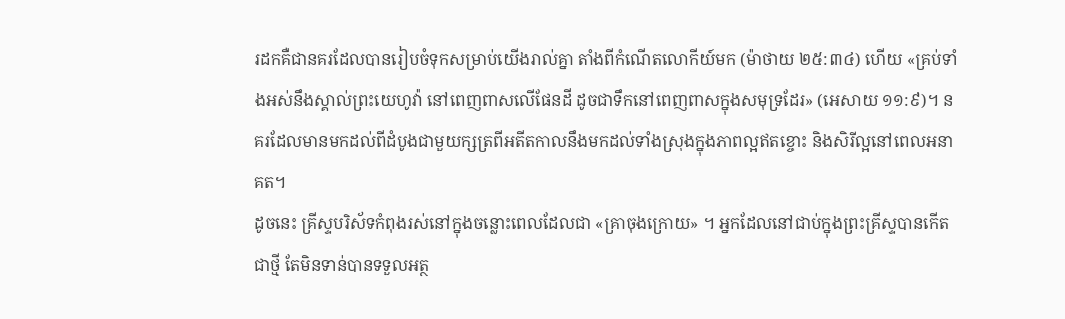រដកគឺជានគរដែលបានរៀបចំទុកសម្រាប់យើងរាល់គ្នា តាំងពីកំណើតលោកីយ៍មក (ម៉ាថាយ ២៥:៣៤) ហើយ «គ្រប់ទាំងអស់នឹងស្គាល់ព្រះយេហូវ៉ា នៅពេញពាសលើផែនដី ដូចជាទឹកនៅពេញពាសក្នុងសមុទ្រដែរ» (អេសាយ ១១:៩)។ នគរដែលមានមកដល់ពីដំបូងជាមួយក្សត្រពីអតីតកាលនឹងមកដល់ទាំងស្រុងក្នុងភាពល្អឥតខ្ចោះ និងសិរីល្អនៅពេលអនាគត។
ដូចនេះ គ្រីស្ទបរិស័ទកំពុងរស់នៅក្នុងចន្លោះពេលដែលជា «គ្រាចុងក្រោយ» ។ អ្នកដែលនៅជាប់ក្នុងព្រះគ្រីស្ទបានកើតជាថ្មី តែមិនទាន់បានទទួលអត្ថ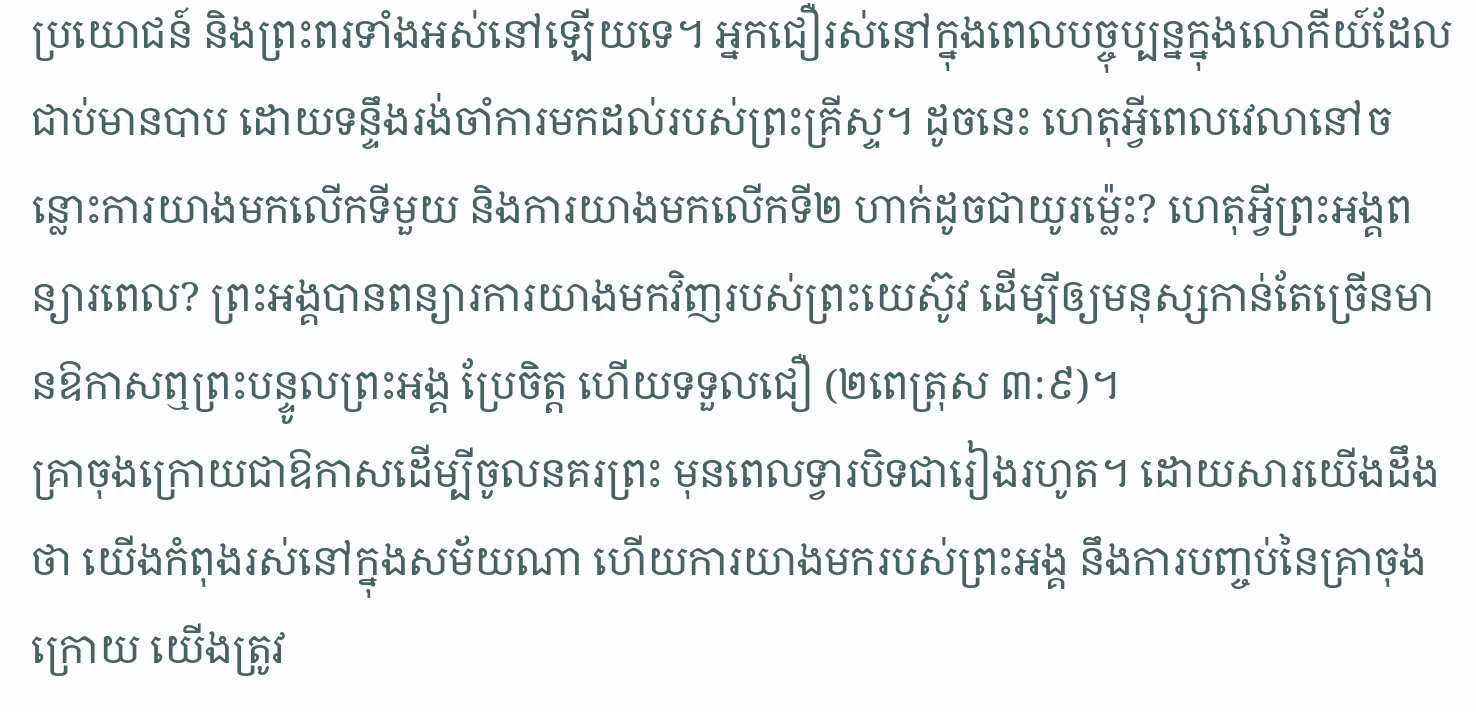ប្រយោជន៍ និងព្រះពរទាំងអស់នៅឡើយទេ។ អ្នកជឿរស់នៅក្នុងពេលបច្ចុប្បន្នក្នុងលោកីយ៍ដែលជាប់មានបាប ដោយទន្ទឹងរង់ចាំការមកដល់របស់ព្រះគ្រីស្ទ។ ដូចនេះ ហេតុអ្វីពេលវេលានៅចន្លោះការយាងមកលើកទីមួយ និងការយាងមកលើកទី២ ហាក់ដូចជាយូរម្ល៉េះ? ហេតុអ្វីព្រះអង្គពន្យារពេល? ព្រះអង្គបានពន្យារការយាងមកវិញរបស់ព្រះយេស៊ូវ ដើម្បីឲ្យមនុស្សកាន់តែច្រើនមានឱកាសឮព្រះបន្ទូលព្រះអង្គ ប្រែចិត្ត ហើយទទួលជឿ (២ពេត្រុស ៣:៩)។
គ្រាចុងក្រោយជាឱកាសដើម្បីចូលនគរព្រះ មុនពេលទ្វារបិទជារៀងរហូត។ ដោយសារយើងដឹងថា យើងកំពុងរស់នៅក្នុងសម័យណា ហើយការយាងមករបស់ព្រះអង្គ នឹងការបញ្ចប់នៃគ្រាចុងក្រោយ យើងត្រូវ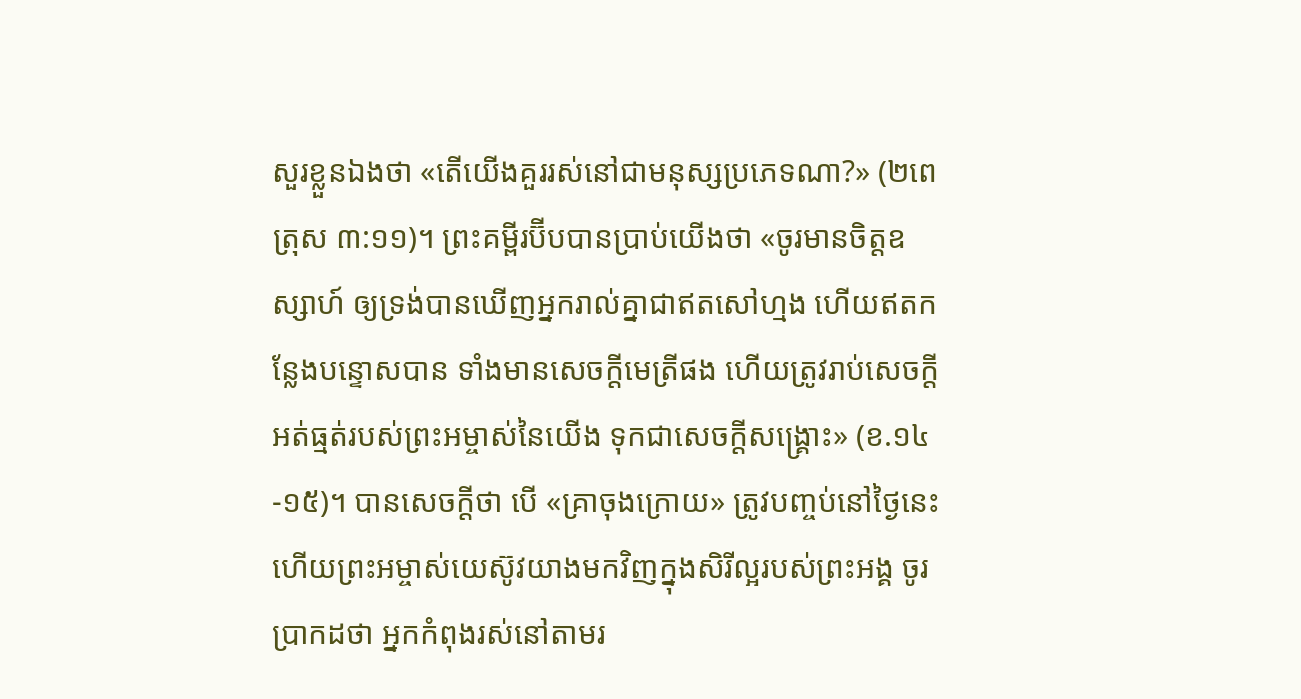សួរខ្លួនឯងថា «តើយើងគួររស់នៅជាមនុស្សប្រភេទណា?» (២ពេត្រុស ៣:១១)។ ព្រះគម្ពីរប៊ីបបានប្រាប់យើងថា «ចូរមានចិត្តឧស្សាហ៍ ឲ្យទ្រង់បានឃើញអ្នករាល់គ្នាជាឥតសៅហ្មង ហើយឥតកន្លែងបន្ទោសបាន ទាំងមានសេចក្តីមេត្រីផង ហើយត្រូវរាប់សេចក្តីអត់ធ្មត់របស់ព្រះអម្ចាស់នៃយើង ទុកជាសេចក្តីសង្គ្រោះ» (ខ.១៤-១៥)។ បានសេចក្តីថា បើ «គ្រាចុងក្រោយ» ត្រូវបញ្ចប់នៅថ្ងៃនេះ ហើយព្រះអម្ចាស់យេស៊ូវយាងមកវិញក្នុងសិរីល្អរបស់ព្រះអង្គ ចូរប្រាកដថា អ្នកកំពុងរស់នៅតាមរ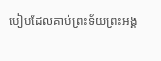បៀបដែលគាប់ព្រះទ័យព្រះអង្គ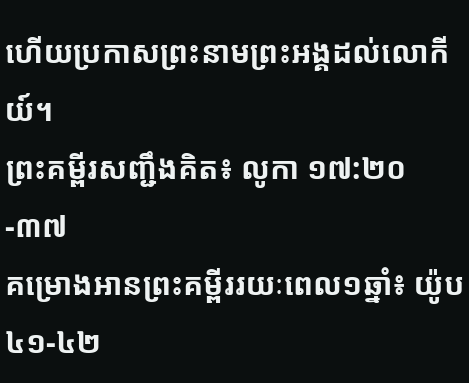ហើយប្រកាសព្រះនាមព្រះអង្គដល់លោកីយ៍។
ព្រះគម្ពីរសញ្ជឹងគិត៖ លូកា ១៧:២០-៣៧
គម្រោងអានព្រះគម្ពីររយៈពេល១ឆ្នាំ៖ យ៉ូប ៤១-៤២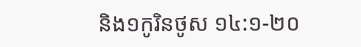និង១កូរិនថូស ១៤:១-២០